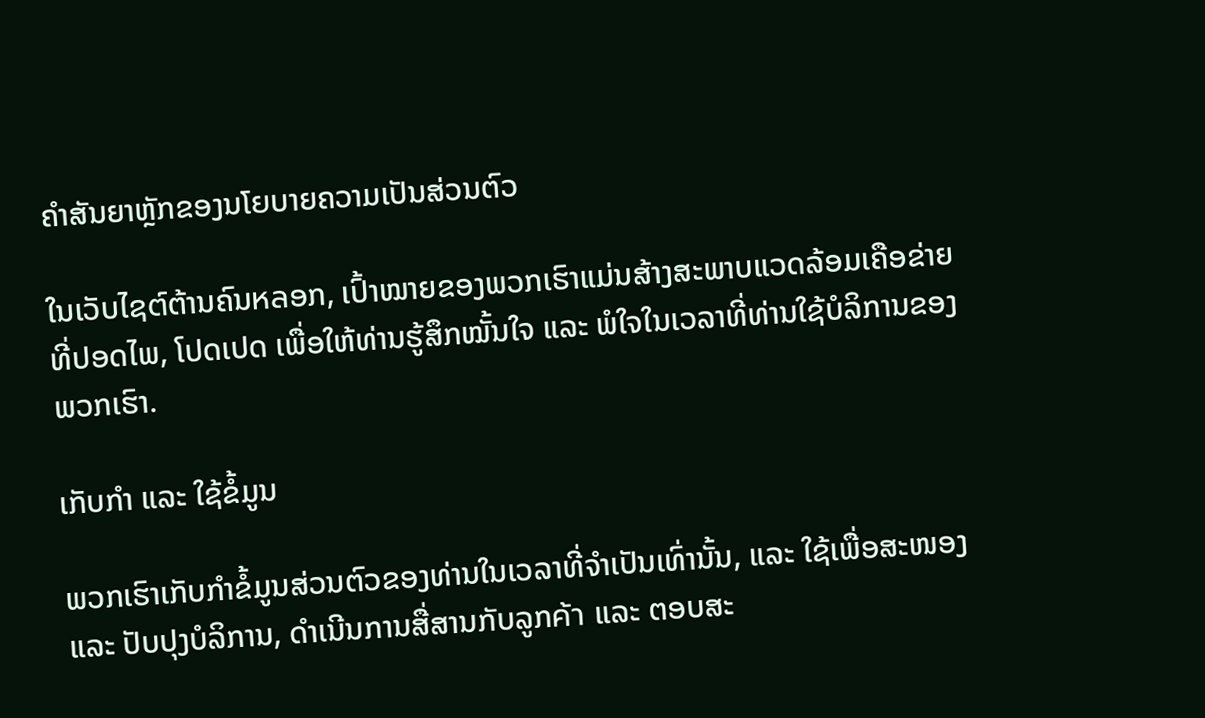ຄຳສັນຍາຫຼັກຂອງນโยບາຍຄວາມເປັນສ່ວນຕົວ

ໃນເວັບໄຊต์ຕ້ານຄົນหลອກ, ເປົ້າໝາຍຂອງພວກເຮົາແມ່ນສ້າງສະພາບແວດລ້ອມເຄືອຂ່າຍທີ່ປອດໄພ, ໂປດເປດ ເພື່ອໃຫ້ທ່ານຮູ້ສຶກໝັ້ນໃຈ ແລະ ພໍໃຈໃນເວລາທີ່ທ່ານໃຊ້ບໍລິການຂອງພວກເຮົາ.

ເກັບກຳ ແລະ ໃຊ້ຂໍ້ມູນ

ພວກເຮົາເກັບກຳຂໍ້ມູນສ່ວນຕົວຂອງທ່ານໃນເວລາທີ່ຈຳເປັນເທົ່ານັ້ນ, ແລະ ໃຊ້ເພື່ອສະໜອງ ແລະ ປັບປຸງບໍລິການ, ດຳເນີນການສື່ສານກັບລູກค้า ແລະ ຕອບສະ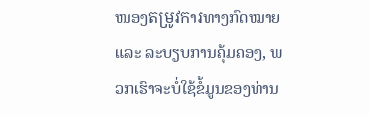ໜອງតម្រូវកາរທາງກົດໝາຍ ແລະ ລະບຽບການຄຸ້ມຄອງ, ພວກເຮົາຈະບໍ່ໃຊ້ຂໍ້ມູນຂອງທ່ານ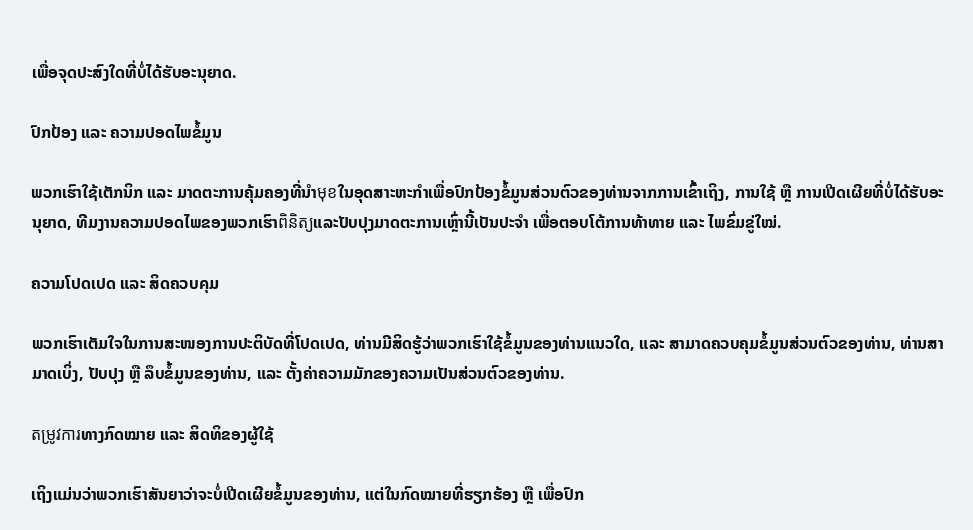ເພື່ອຈຸດປະສົງໃດທີ່ບໍ່ໄດ້ຮັບອະນຸຍາດ.

ປົກປ້ອງ ແລະ ຄວາມປອດໄພຂໍ້ມູນ

ພວກເຮົາໃຊ້ເຕັກນິກ ແລະ ມາດຕະການຄຸ້ມຄອງທີ່ນຳមុខໃນອຸດສາະຫະກຳເພື່ອປົກປ້ອງຂໍ້ມູນສ່ວນຕົວຂອງທ່ານຈາກການເຂົ້າເຖິງ, ການໃຊ້ ຫຼື ການເປີດເຜີຍທີ່ບໍ່ໄດ້ຮັບອະນຸຍາດ, ທີມງານຄວາມປອດໄພຂອງພວກເຮົາពិនិត្យແລະປັບປຸງມາດຕະການເຫຼົ່ານີ້ເປັນປະຈຳ ເພື່ອຕອບໂຕ້ການທ້າທາຍ ແລະ ໄພຂົ່ມຂູ່ໃໝ່.

ຄວາມໂປດເປດ ແລະ ສິດຄວບคุມ

ພວກເຮົາເຕັມໃຈໃນການສະໜອງການປະຕິບັດທີ່ໂປດເປດ, ທ່ານມີສິດຮູ້ວ່າພວກເຮົາໃຊ້ຂໍ້ມູນຂອງທ່ານແນວໃດ, ແລະ ສາມາດຄວບຄຸມຂໍ້ມູນສ່ວນຕົວຂອງທ່ານ, ທ່ານສາມາດເບິ່ງ, ປັບປຸງ ຫຼື ລຶບຂໍ້ມູນຂອງທ່ານ, ແລະ ຕັ້ງຄ່າຄວາມມັກຂອງຄວາມເປັນສ່ວນຕົວຂອງທ່ານ.

តម្រូវការທາງກົດໝາຍ ແລະ ສິດທິຂອງຜູ້ໃຊ້

ເຖິງແມ່ນວ່າພວກເຮົາສັນຍາວ່າຈະບໍ່ເປີດເຜີຍຂໍ້ມູນຂອງທ່ານ, ແຕ່ໃນກົດໝາຍທີ່ຮຽກຮ້ອງ ຫຼື ເພື່ອປົກ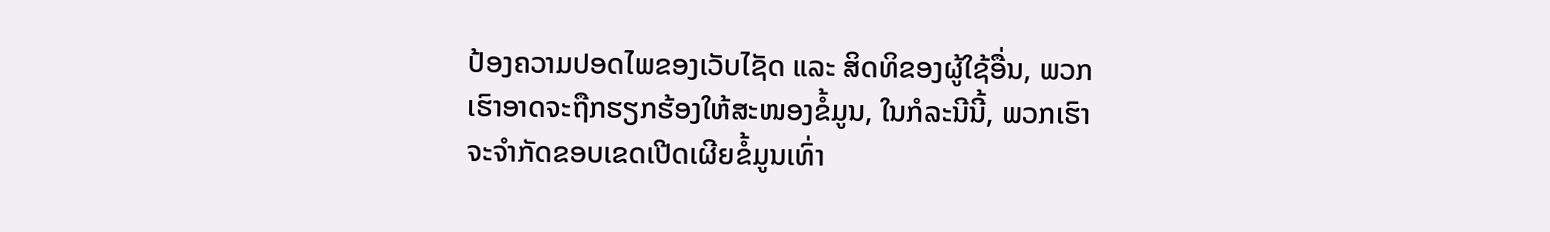ປ້ອງຄວາມປອດໄພຂອງເວັບໄຊັດ ແລະ ສິດທິຂອງຜູ້ໃຊ້ອື່ນ, ພວກເຮົາອາດຈະຖືກຮຽກຮ້ອງໃຫ້ສະໜອງຂໍ້ມູນ, ໃນກໍລະນີນີ້, ພວກເຮົາຈະຈຳກັດຂອບເຂດເປີດເຜີຍຂໍ້ມູນເທົ່າ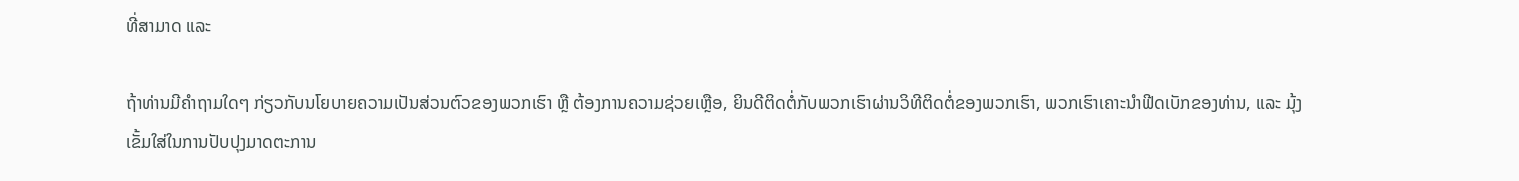ທີ່ສາມາດ ແລະ

ຖ້າທ່ານມີຄຳຖາມໃດໆ ກ່ຽວກັບນโยບາຍຄວາມເປັນສ່ວນຕົວຂອງພວກເຮົາ ຫຼື ຕ້ອງການຄວາມຊ່ວຍເຫຼືອ, ຍິນດີຕິດຕໍ່ກັບພວກເຮົາຜ່ານວິທີຕິດຕໍ່ຂອງພວກເຮົາ, ພວກເຮົາເຄາະນຳຟີດເບັກຂອງທ່ານ, ແລະ ມຸ້ງເຂັ້ມໃສ່ໃນການປັບປຸງມາດຕະການ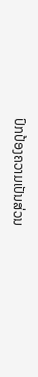ປົກປ້ອງຄວາມເປັນສ່ວນ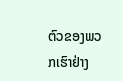ຕົວຂອງພວກເຮົາຢ່າງ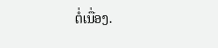ຕໍ່ເນື່ອງ.